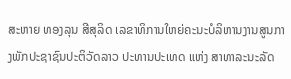ສະຫາຍ ທອງລຸນ ສີສຸລິດ ເລຂາທິການໃຫຍ່ຄະນະບໍລິຫານງານສູນກາງພັກປະຊາຊົນປະຕິວັດລາວ ປະທານປະເທດ ແຫ່ງ ສາທາລະນະລັດ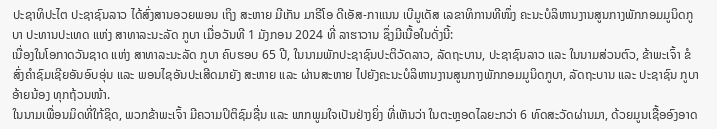ປະຊາທິປະໄຕ ປະຊາຊົນລາວ ໄດ້ສົ່ງສານອວຍພອນ ເຖິງ ສະຫາຍ ມີເກັນ ມາຣີໂອ ດີເອັສ-ກາແນນ ເບີມູເດັສ ເລຂາທິການທີໜຶ່ງ ຄະນະບໍລິຫານງານສູນກາງພັກກອມມູນິດກູບາ ປະທານປະເທດ ແຫ່ງ ສາທາລະນະລັດ ກູບາ ເມື່ອວັນທີ 1 ມັງກອນ 2024 ທີ່ ລາຮາວານ ຊຶ່ງມີເນື້ອໃນດັ່ງນີ້:
ເນື່ອງໃນໂອກາດວັນຊາດ ແຫ່ງ ສາທາລະນະລັດ ກູບາ ຄົບຮອບ 65 ປີ, ໃນນາມພັກປະຊາຊົນປະຕິວັດລາວ, ລັດຖະບານ, ປະຊາຊົນລາວ ແລະ ໃນນາມສ່ວນຕົວ, ຂ້າພະເຈົ້າ ຂໍສົ່ງຄຳຊົມເຊີຍອັນອົບອຸ່ນ ແລະ ພອນໄຊອັນປະເສີດມາຍັງ ສະຫາຍ ແລະ ຜ່ານສະຫາຍ ໄປຍັງຄະນະບໍລິຫານງານສູນກາງພັກກອມມູນິດກູບາ, ລັດຖະບານ ແລະ ປະຊາຊົນ ກູບາ ອ້າຍນ້ອງ ທຸກຖ້ວນໜ້າ.
ໃນນາມເພື່ອນມິດທີ່ໃກ້ຊິດ, ພວກຂ້າພະເຈົ້າ ມີຄວາມປິຕິຊົມຊື່ນ ແລະ ພາກພູມໃຈເປັນຢ່າງຍິ່ງ ທີ່ເຫັນວ່າ ໃນຕະຫຼອດໄລຍະກວ່າ 6 ທົດສະວັດຜ່ານມາ, ດ້ວຍມູນເຊື້ອອົງອາດ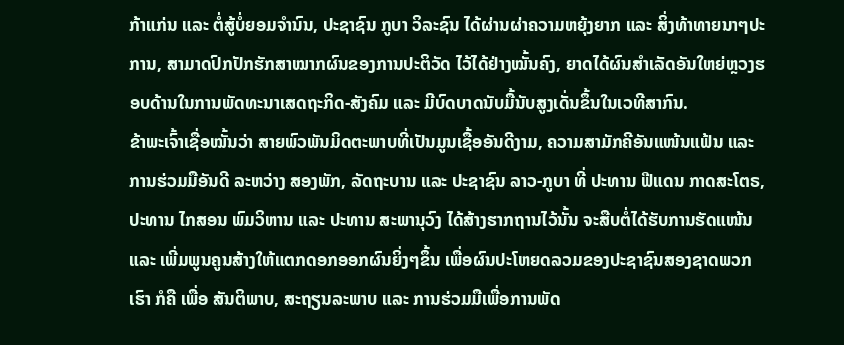ກ້າແກ່ນ ແລະ ຕໍ່ສູ້ບໍ່ຍອມຈຳນົນ, ປະຊາຊົນ ກູບາ ວິລະຊົນ ໄດ້ຜ່ານຜ່າຄວາມຫຍຸ້ງຍາກ ແລະ ສິ່ງທ້າທາຍນາໆປະການ, ສາມາດປົກປັກຮັກສາໝາກຜົນຂອງການປະຕິວັດ ໄວ້ໄດ້ຢ່າງໝັ້ນຄົງ, ຍາດໄດ້ຜົນສໍາເລັດອັນໃຫຍ່ຫຼວງຮອບດ້ານໃນການພັດທະນາເສດຖະກິດ-ສັງຄົມ ແລະ ມີບົດບາດນັບມື້ນັບສູງເດັ່ນຂຶ້ນໃນເວທີສາກົນ.
ຂ້າພະເຈົ້າເຊື່ອໝັ້ນວ່າ ສາຍພົວພັນມິດຕະພາບທີ່ເປັນມູນເຊື້ອອັນດີງາມ, ຄວາມສາມັກຄີອັນແໜ້ນແຟ້ນ ແລະ ການຮ່ວມມືອັນດີ ລະຫວ່າງ ສອງພັກ, ລັດຖະບານ ແລະ ປະຊາຊົນ ລາວ-ກູບາ ທີ່ ປະທານ ຟີແດນ ກາດສະໂຕຣ, ປະທານ ໄກສອນ ພົມວິຫານ ແລະ ປະທານ ສະພານຸວົງ ໄດ້ສ້າງຮາກຖານໄວ້ນັ້ນ ຈະສືບຕໍ່ໄດ້ຮັບການຮັດແໜ້ນ ແລະ ເພີ່ມພູນຄູນສ້າງໃຫ້ແຕກດອກອອກຜົນຍິ່ງໆຂຶ້ນ ເພື່ອຜົນປະໂຫຍດລວມຂອງປະຊາຊົນສອງຊາດພວກເຮົາ ກໍຄື ເພື່ອ ສັນຕິພາບ, ສະຖຽນລະພາບ ແລະ ການຮ່ວມມືເພື່ອການພັດ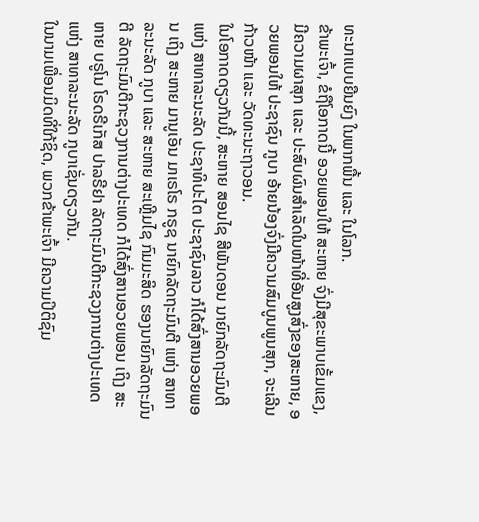ທະນາແບບຍືນຍົງ ໃນພາກພື້ນ ແລະ ໃນໂລກ.
ຂ້າພະເຈົ້າ, ຂໍຖືໂອກາດນີ້ ອວຍພອນໃຫ້ ສະຫາຍ ຈົ່ງມີສຸຂະພາບເຂັ້ມແຂງ, ມີຄວາມຜາສຸກ ແລະ ປະສົບຜົນສໍາເລັດໃນໜ້າທີ່ອັນສູງສົ່ງຂອງສະຫາຍ, ອວຍພອນໃຫ້ ປະຊາຊົນ ກູບາ ອ້າຍນ້ອງຈົ່ງມີຄວາມສົມບູນພູນສຸກ, ຈະເລີນກ້າວໜ້າ ແລະ ວັດທະນະຖາວອນ.
ໃນໂອກາດດຽວກັນນີ້, ສະຫາຍ ສອນໄຊ ສີພັນດອນ ນາຍົກລັດຖະມົນຕີ ແຫ່ງ ສາທາລະນະລັດ ປະຊາທິປະໄຕ ປະຊາຊົນລາວ ກໍໄດ້ສົ່ງສານອວຍພອນ ເຖິງ ສະຫາຍ ມານູເອັນ ມາເຣໂຣ ກຣູຊ ນາຍົກລັດຖະມົນຕີ ແຫ່ງ ສາທາລະນະລັດ ກູບາ ແລະ ສະຫາຍ ສະເຫຼີມໄຊ ກົມມະສິດ ຮອງນາຍົກລັດຖະມົນຕີ ລັດຖະມົນຕີກະຊວງການຕ່າງປະເທດ ກໍໄດ້ສົ່ງສານອວຍພອນ ເຖິງ ສະຫາຍ ບຣູໂນ ໂຣດຣີເກັສ ປາລຣີຢາ ລັດຖະມົນຕີກະຊວງການຕ່າງປະເທດ ແຫ່ງ ສາທາລະນະລັດ ກູບາເຊັ່ນດຽວກັນ.
ໃນນາມເພື່ອນມິດທີ່ໃກ້ຊິດ, ພວກຂ້າພະເຈົ້າ ມີຄວາມປິຕິຊົມ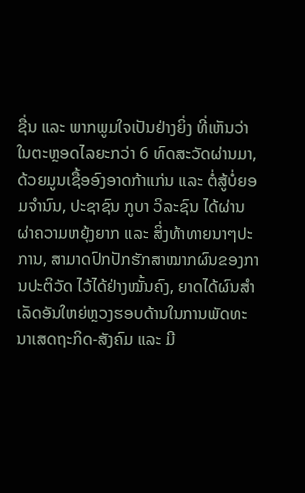ຊື່ນ ແລະ ພາກພູມໃຈເປັນຢ່າງຍິ່ງ ທີ່ເຫັນວ່າ ໃນຕະຫຼອດໄລຍະກວ່າ 6 ທົດສະວັດຜ່ານມາ, ດ້ວຍມູນເຊື້ອອົງອາດກ້າແກ່ນ ແລະ ຕໍ່ສູ້ບໍ່ຍອມຈຳນົນ, ປະຊາຊົນ ກູບາ ວິລະຊົນ ໄດ້ຜ່ານຜ່າຄວາມຫຍຸ້ງຍາກ ແລະ ສິ່ງທ້າທາຍນາໆປະການ, ສາມາດປົກປັກຮັກສາໝາກຜົນຂອງການປະຕິວັດ ໄວ້ໄດ້ຢ່າງໝັ້ນຄົງ, ຍາດໄດ້ຜົນສໍາເລັດອັນໃຫຍ່ຫຼວງຮອບດ້ານໃນການພັດທະນາເສດຖະກິດ-ສັງຄົມ ແລະ ມີ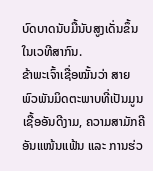ບົດບາດນັບມື້ນັບສູງເດັ່ນຂຶ້ນໃນເວທີສາກົນ.
ຂ້າພະເຈົ້າເຊື່ອໝັ້ນວ່າ ສາຍພົວພັນມິດຕະພາບທີ່ເປັນມູນເຊື້ອອັນດີງາມ, ຄວາມສາມັກຄີອັນແໜ້ນແຟ້ນ ແລະ ການຮ່ວ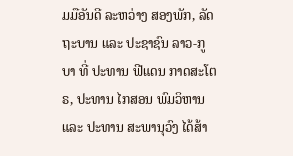ມມືອັນດີ ລະຫວ່າງ ສອງພັກ, ລັດຖະບານ ແລະ ປະຊາຊົນ ລາວ-ກູບາ ທີ່ ປະທານ ຟີແດນ ກາດສະໂຕຣ, ປະທານ ໄກສອນ ພົມວິຫານ ແລະ ປະທານ ສະພານຸວົງ ໄດ້ສ້າ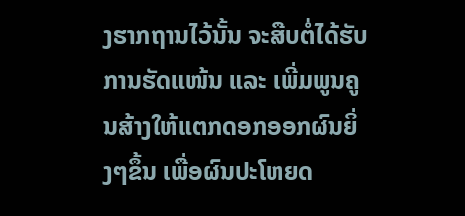ງຮາກຖານໄວ້ນັ້ນ ຈະສືບຕໍ່ໄດ້ຮັບການຮັດແໜ້ນ ແລະ ເພີ່ມພູນຄູນສ້າງໃຫ້ແຕກດອກອອກຜົນຍິ່ງໆຂຶ້ນ ເພື່ອຜົນປະໂຫຍດ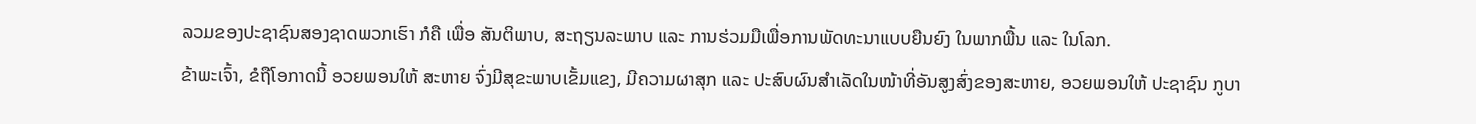ລວມຂອງປະຊາຊົນສອງຊາດພວກເຮົາ ກໍຄື ເພື່ອ ສັນຕິພາບ, ສະຖຽນລະພາບ ແລະ ການຮ່ວມມືເພື່ອການພັດທະນາແບບຍືນຍົງ ໃນພາກພື້ນ ແລະ ໃນໂລກ.
ຂ້າພະເຈົ້າ, ຂໍຖືໂອກາດນີ້ ອວຍພອນໃຫ້ ສະຫາຍ ຈົ່ງມີສຸຂະພາບເຂັ້ມແຂງ, ມີຄວາມຜາສຸກ ແລະ ປະສົບຜົນສໍາເລັດໃນໜ້າທີ່ອັນສູງສົ່ງຂອງສະຫາຍ, ອວຍພອນໃຫ້ ປະຊາຊົນ ກູບາ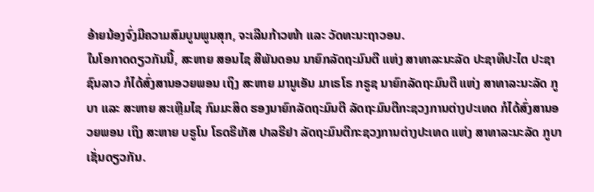ອ້າຍນ້ອງຈົ່ງມີຄວາມສົມບູນພູນສຸກ, ຈະເລີນກ້າວໜ້າ ແລະ ວັດທະນະຖາວອນ.
ໃນໂອກາດດຽວກັນນີ້, ສະຫາຍ ສອນໄຊ ສີພັນດອນ ນາຍົກລັດຖະມົນຕີ ແຫ່ງ ສາທາລະນະລັດ ປະຊາທິປະໄຕ ປະຊາຊົນລາວ ກໍໄດ້ສົ່ງສານອວຍພອນ ເຖິງ ສະຫາຍ ມານູເອັນ ມາເຣໂຣ ກຣູຊ ນາຍົກລັດຖະມົນຕີ ແຫ່ງ ສາທາລະນະລັດ ກູບາ ແລະ ສະຫາຍ ສະເຫຼີມໄຊ ກົມມະສິດ ຮອງນາຍົກລັດຖະມົນຕີ ລັດຖະມົນຕີກະຊວງການຕ່າງປະເທດ ກໍໄດ້ສົ່ງສານອວຍພອນ ເຖິງ ສະຫາຍ ບຣູໂນ ໂຣດຣີເກັສ ປາລຣີຢາ ລັດຖະມົນຕີກະຊວງການຕ່າງປະເທດ ແຫ່ງ ສາທາລະນະລັດ ກູບາເຊັ່ນດຽວກັນ.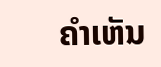ຄໍາເຫັນ